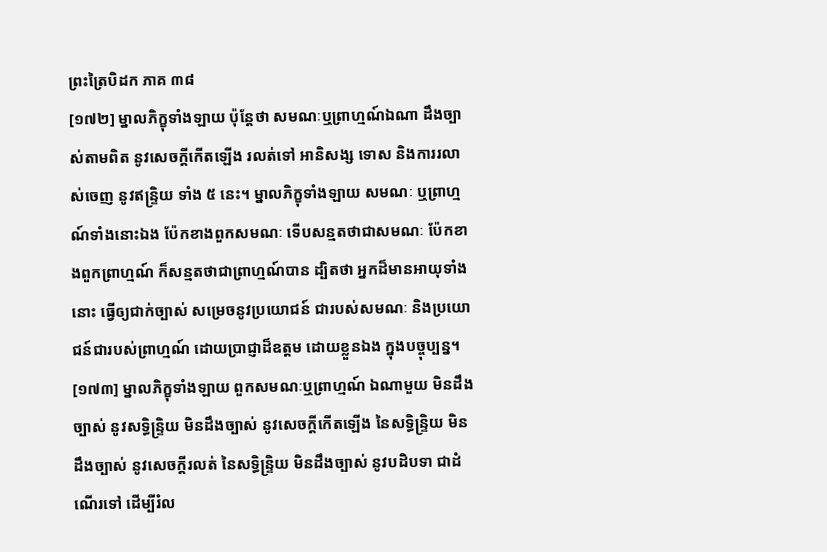ព្រះត្រៃបិដក ភាគ ៣៨
[១៧២] ម្នាលភិក្ខុទាំងឡាយ ប៉ុន្តែថា សមណៈឬព្រាហ្មណ៍ឯណា ដឹងច្បាស់តាមពិត នូវសេចក្តីកើតឡើង រលត់ទៅ អានិសង្ស ទោស និងការរលាស់ចេញ នូវឥន្ទ្រិយ ទាំង ៥ នេះ។ ម្នាលភិក្ខុទាំងឡាយ សមណៈ ឬព្រាហ្មណ៍ទាំងនោះឯង ប៉ែកខាងពួកសមណៈ ទើបសន្មតថាជាសមណៈ ប៉ែកខាងពួកព្រាហ្មណ៍ ក៏សន្មតថាជាព្រាហ្មណ៍បាន ដ្បិតថា អ្នកដ៏មានអាយុទាំងនោះ ធ្វើឲ្យជាក់ច្បាស់ សម្រេចនូវប្រយោជន៍ ជារបស់សមណៈ និងប្រយោជន៍ជារបស់ព្រាហ្មណ៍ ដោយប្រាជ្ញាដ៏ឧត្តម ដោយខ្លួនឯង ក្នុងបច្ចុប្បន្ន។
[១៧៣] ម្នាលភិក្ខុទាំងឡាយ ពួកសមណៈឬព្រាហ្មណ៍ ឯណាមួយ មិនដឹងច្បាស់ នូវសទ្ធិន្ទ្រិយ មិនដឹងច្បាស់ នូវសេចក្តីកើតឡើង នៃសទ្ធិន្ទ្រិយ មិនដឹងច្បាស់ នូវសេចក្តីរលត់ នៃសទ្ធិន្ទ្រិយ មិនដឹងច្បាស់ នូវបដិបទា ជាដំណើរទៅ ដើម្បីរំល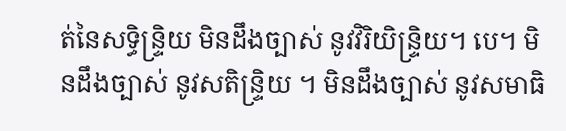ត់នៃសទ្ធិន្ទ្រិយ មិនដឹងច្បាស់ នូវវិរិយិន្ទ្រិយ។ បេ។ មិនដឹងច្បាស់ នូវសតិន្ទ្រិយ ។ មិនដឹងច្បាស់ នូវសមាធិ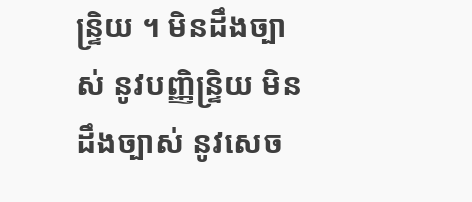ន្ទ្រិយ ។ មិនដឹងច្បាស់ នូវបញ្ញិន្ទ្រិយ មិនដឹងច្បាស់ នូវសេច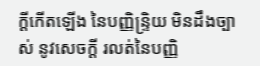ក្តីកើតឡើង នៃបញ្ញិន្ទ្រិយ មិនដឹងច្បាស់ នូវសេចក្តី រលត់នៃបញ្ញិ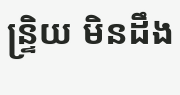ន្ទ្រិយ មិនដឹង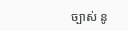ច្បាស់ នូ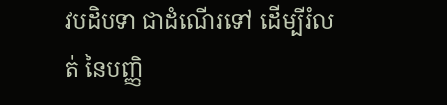វបដិបទា ជាដំណើរទៅ ដើម្បីរំលត់ នៃបញ្ញិ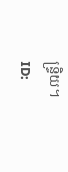ន្ទ្រិយ។
ID: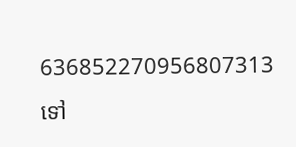636852270956807313
ទៅ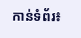កាន់ទំព័រ៖